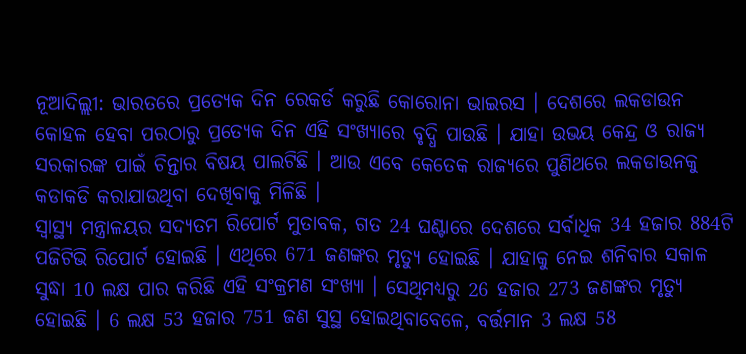ନୂଆଦିଲ୍ଲୀ: ଭାରତରେ ପ୍ରତ୍ୟେକ ଦିନ ରେକର୍ଡ କରୁଛି କୋରୋନା ଭାଇରସ । ଦେଶରେ ଲକଡାଉନ କୋହଳ ହେବା ପରଠାରୁ ପ୍ରତ୍ୟେକ ଦିନ ଏହି ସଂଖ୍ୟାରେ ବୃଦ୍ଧି ପାଉଛି । ଯାହା ଉଭୟ କେନ୍ଦ୍ର ଓ ରାଜ୍ୟ ସରକାରଙ୍କ ପାଇଁ ଚିନ୍ତାର ବିଷୟ ପାଲଟିଛି । ଆଉ ଏବେ କେତେକ ରାଜ୍ୟରେ ପୁଣିଥରେ ଲକଡାଉନକୁ କଡାକଡି କରାଯାଉଥିବା ଦେଖିବାକୁ ମିଳିଛି ।
ସ୍ବାସ୍ଥ୍ୟ ମନ୍ତ୍ରାଳୟର ସଦ୍ୟତମ ରିପୋର୍ଟ ମୁତାବକ, ଗତ 24 ଘଣ୍ଟାରେ ଦେଶରେ ସର୍ବାଧିକ 34 ହଜାର 884ଟି ପଜିଟିଭି ରିପୋର୍ଟ ହୋଇଛି । ଏଥିରେ 671 ଜଣଙ୍କର ମୃତ୍ୟୁ ହୋଇଛି । ଯାହାକୁ ନେଇ ଶନିବାର ସକାଳ ସୁଦ୍ଧା 10 ଲକ୍ଷ ପାର କରିଛି ଏହି ସଂକ୍ରମଣ ସଂଖ୍ୟା । ସେଥିମଧ୍ୟରୁ 26 ହଜାର 273 ଜଣଙ୍କର ମୃତ୍ୟୁ ହୋଇଛି । 6 ଲକ୍ଷ 53 ହଜାର 751 ଜଣ ସୁସ୍ଥ ହୋଇଥିବାବେଳେ, ବର୍ତ୍ତମାନ 3 ଲକ୍ଷ 58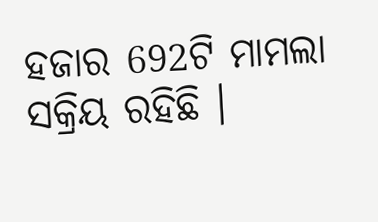ହଜାର 692ଟି ମାମଲା ସକ୍ରିୟ ରହିଛି ।